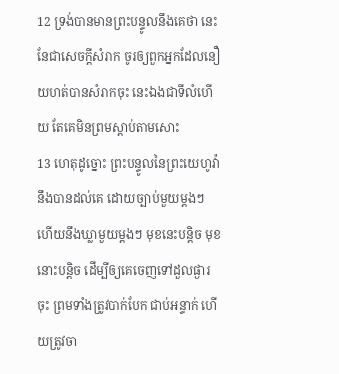12 ទ្រង់បានមានព្រះបន្ទូលនឹងគេថា នេះនែជាសេចក្ដីសំរាក ចូរឲ្យពួកអ្នកដែលនឿយហត់បានសំរាកចុះ នេះឯងជាទីលំហើយ តែគេមិនព្រមស្តាប់តាមសោះ
13 ហេតុដូច្នោះ ព្រះបន្ទូលនៃព្រះយេហូវ៉ា នឹងបានដល់គេ ដោយច្បាប់មួយម្តងៗ ហើយនឹងឃ្លាមួយម្តងៗ មុខនេះបន្តិច មុខនោះបន្តិច ដើម្បីឲ្យគេចេញទៅដួលផ្ងារចុះ ព្រមទាំងត្រូវបាក់បែក ជាប់អន្ទាក់ ហើយត្រូវចា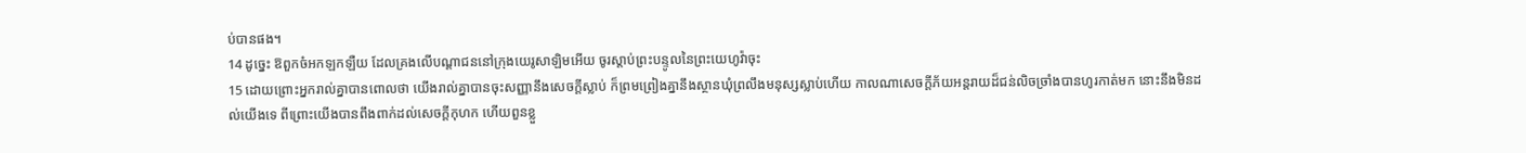ប់បានផង។
14 ដូច្នេះ ឱពួកចំអកឡកឡឺយ ដែលគ្រងលើបណ្តាជននៅក្រុងយេរូសាឡិមអើយ ចូរស្តាប់ព្រះបន្ទូលនៃព្រះយេហូវ៉ាចុះ
15 ដោយព្រោះអ្នករាល់គ្នាបានពោលថា យើងរាល់គ្នាបានចុះសញ្ញានឹងសេចក្ដីស្លាប់ ក៏ព្រមព្រៀងគ្នានឹងស្ថានឃុំព្រលឹងមនុស្សស្លាប់ហើយ កាលណាសេចក្ដីភ័យអន្តរាយដ៏ជន់លិចច្រាំងបានហូរកាត់មក នោះនឹងមិនដល់យើងទេ ពីព្រោះយើងបានពឹងពាក់ដល់សេចក្ដីកុហក ហើយពួនខ្លួ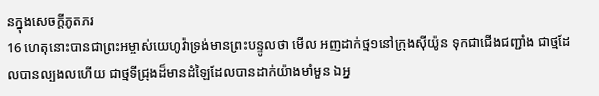នក្នុងសេចក្ដីភូតភរ
16 ហេតុនោះបានជាព្រះអម្ចាស់យេហូវ៉ាទ្រង់មានព្រះបន្ទូលថា មើល អញដាក់ថ្ម១នៅក្រុងស៊ីយ៉ូន ទុកជាជើងជញ្ជាំង ជាថ្មដែលបានល្បងលហើយ ជាថ្មទីជ្រុងដ៏មានដំឡៃដែលបានដាក់យ៉ាងមាំមួន ឯអ្ន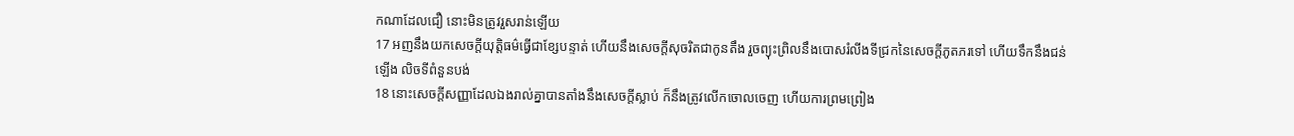កណាដែលជឿ នោះមិនត្រូវរួសរាន់ឡើយ
17 អញនឹងយកសេចក្ដីយុត្តិធម៌ធ្វើជាខ្សែបន្ទាត់ ហើយនឹងសេចក្ដីសុចរិតជាកូនតឹង រួចព្យុះព្រិលនឹងបោសរំលីងទីជ្រកនៃសេចក្ដីភូតភរទៅ ហើយទឹកនឹងជន់ឡើង លិចទីពំនួនបង់
18 នោះសេចក្ដីសញ្ញាដែលឯងរាល់គ្នាបានតាំងនឹងសេចក្ដីស្លាប់ ក៏នឹងត្រូវលើកចោលចេញ ហើយការព្រមព្រៀង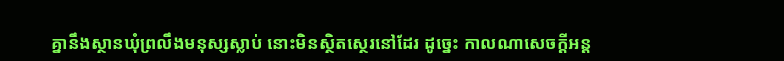គ្នានឹងស្ថានឃុំព្រលឹងមនុស្សស្លាប់ នោះមិនស្ថិតស្ថេរនៅដែរ ដូច្នេះ កាលណាសេចក្ដីអន្ត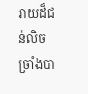រាយដ៏ជន់លិចច្រាំងបា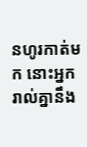នហូរកាត់មក នោះអ្នករាល់គ្នានឹង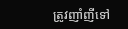ត្រូវញាំញីទៅ